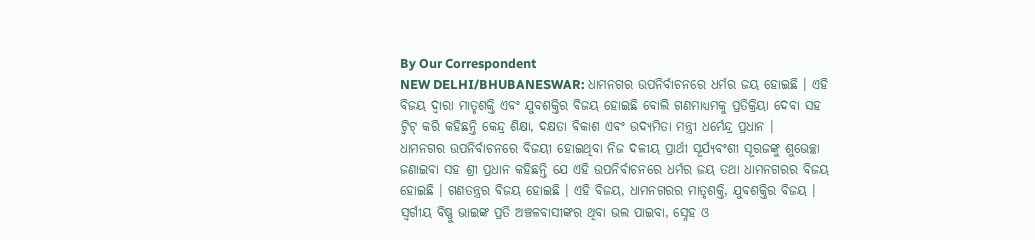By Our Correspondent
NEW DELHI/BHUBANESWAR: ଧାମନଗର ଉପନିର୍ବାଚନରେ ଧର୍ମର ଜୟ ହୋଇଛି । ଏହି ବିଜୟ ଦ୍ୱାରା ମାତୃଶକ୍ତି ଏବଂ ଯୁବଶକ୍ତିର ବିଜୟ ହୋଇଛି ବୋଲି ଗଣମାଧ୍ୟମକୁ ପ୍ରତିକ୍ରିୟା ଦେବା ସହ ଟ୍ୱିଟ୍ କରି କହିଛନ୍ତି କେନ୍ଦ୍ର ଶିକ୍ଷା, ଦକ୍ଷତା ବିକାଶ ଏବଂ ଉଦ୍ୟମିତା ମନ୍ତ୍ରୀ ଧର୍ମେନ୍ଦ୍ର ପ୍ରଧାନ ।
ଧାମନଗର ଉପନିର୍ବାଚନରେ ବିଜୟୀ ହୋଇଥିବା ନିଜ ଦଳୀୟ ପ୍ରାର୍ଥୀ ସୂର୍ଯ୍ୟବଂଶୀ ସୂରଜଙ୍କୁ ଶୁଭେଚ୍ଛା ଜଣାଇବା ସହ ଶ୍ରୀ ପ୍ରଧାନ କହିଛନ୍ତି ଯେ ଏହି ଉପନିର୍ବାଚନରେ ଧର୍ମର ଜୟ ତଥା ଧାମନଗରର ବିଜୟ ହୋଇଛି । ଗଣତନ୍ତ୍ରର ବିଜୟ ହୋଇଛି । ଏହି ବିଜୟ, ଧାମନଗରର ମାତୃଶକ୍ତି, ଯୁବଶକ୍ତିର ବିଜୟ । ସ୍ୱର୍ଗୀୟ ବିଷ୍ଣୁ ଭାଇଙ୍କ ପ୍ରତି ଅଞ୍ଚଳବାସୀଙ୍କର ଥିବା ଭଲ ପାଇବା, ସ୍ନେହ ଓ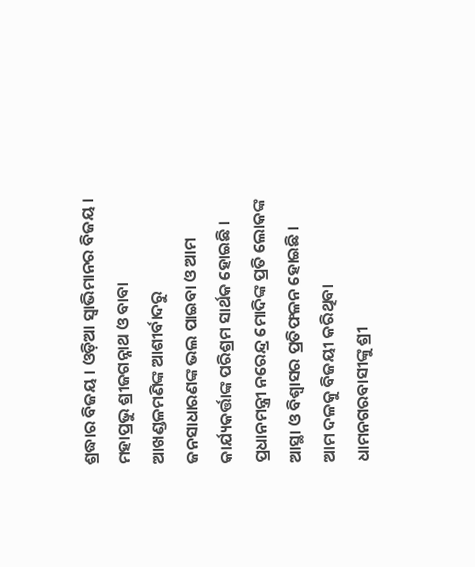ଶ୍ରଦ୍ଧାର ବିଜୟ । ଓଡ଼ିଆ ସ୍ୱାଭିମାନର ବିଜୟ ।
ମହାପ୍ରଭୁ ଶ୍ରୀଜଗନ୍ନାଥ ଓ ବାବା ଆଖଣ୍ଡଳମଣିଙ୍କ ଆଶୀର୍ବାଦରୁ ଜନସାଧାରଣଙ୍କ ଭଲ ପାଇବା ଓ ଆମ କାର୍ଯ୍ୟକର୍ତ୍ତାଙ୍କ ପରିଶ୍ରମ ସାର୍ଥକ ହୋଇଛି । ପ୍ରଧାନମନ୍ତ୍ରୀ ନରେନ୍ଦ୍ର ମୋଦିଙ୍କ ପ୍ରତି ଲୋକଙ୍କ ଆସ୍ଥା ଓ ବିଶ୍ୱାସର ପ୍ରତିଫଳନ ହୋଇଛି । ଆମ ଦଳକୁ ବିଜୟୀ କରିଥିବା ଧାମନଗରବାସୀଙ୍କୁ ଶ୍ରୀ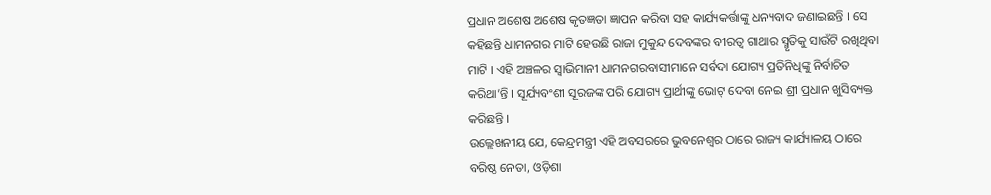ପ୍ରଧାନ ଅଶେଷ ଅଶେଷ କୃତଜ୍ଞତା ଜ୍ଞାପନ କରିବା ସହ କାର୍ଯ୍ୟକର୍ତ୍ତାଙ୍କୁ ଧନ୍ୟବାଦ ଜଣାଇଛନ୍ତି । ସେ କହିଛନ୍ତି ଧାମନଗର ମାଟି ହେଉଛି ରାଜା ମୁକୁନ୍ଦ ଦେବଙ୍କର ବୀରତ୍ୱ ଗାଥାର ସ୍ମୃତିକୁ ସାଉଁଟି ରଖିଥିବା ମାଟି । ଏହି ଅଞ୍ଚଳର ସ୍ୱାଭିମାନୀ ଧାମନଗରବାସୀମାନେ ସର୍ବଦା ଯୋଗ୍ୟ ପ୍ରତିନିଧିଙ୍କୁ ନିର୍ବାଚିତ କରିଥା’ନ୍ତି । ସୂର୍ଯ୍ୟବଂଶୀ ସୂରଜଙ୍କ ପରି ଯୋଗ୍ୟ ପ୍ରାର୍ଥୀଙ୍କୁ ଭୋଟ୍ ଦେବା ନେଇ ଶ୍ରୀ ପ୍ରଧାନ ଖୁସିବ୍ୟକ୍ତ କରିଛନ୍ତି ।
ଉଲ୍ଲେଖନୀୟ ଯେ, କେନ୍ଦ୍ରମନ୍ତ୍ରୀ ଏହି ଅବସରରେ ଭୁବନେଶ୍ୱର ଠାରେ ରାଜ୍ୟ କାର୍ଯ୍ୟାଳୟ ଠାରେ ବରିଷ୍ଠ ନେତା, ଓଡ଼ିଶା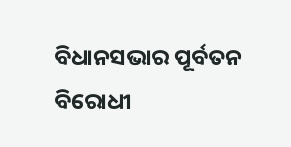ବିଧାନସଭାର ପୂର୍ବତନ ବିରୋଧୀ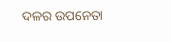ଦଳର ଉପନେତା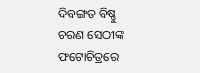ଦିବଙ୍ଗତ ବିଷ୍ଣୁ ଚରଣ ସେଠୀଙ୍କ ଫଟୋଚିତ୍ରରେ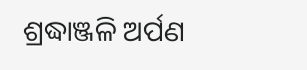ଶ୍ରଦ୍ଧାଞ୍ଜଳି ଅର୍ପଣ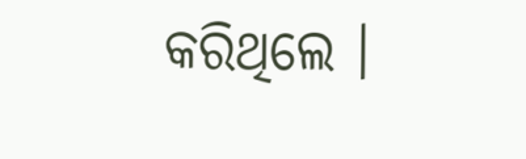କରିଥିଲେ ।